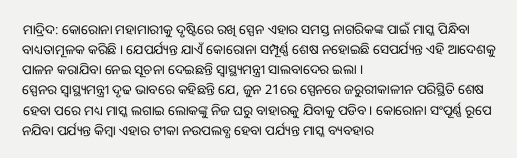ମାଦ୍ରିଦ: କୋରୋନା ମହାମାରୀକୁ ଦୃଷ୍ଟିରେ ରଖି ସ୍ପେନ ଏହାର ସମସ୍ତ ନାଗରିକଙ୍କ ପାଇଁ ମାସ୍କ ପିନ୍ଧିବା ବାଧ୍ୟତାମୂଳକ କରିଛି । ଯେପର୍ଯ୍ୟନ୍ତ ଯାଏଁ କୋରୋନା ସମ୍ପୂର୍ଣ୍ଣ ଶେଷ ନହୋଇଛି ସେପର୍ଯ୍ୟନ୍ତ ଏହି ଆଦେଶକୁ ପାଳନ କରାଯିବା ନେଇ ସୂଚନା ଦେଇଛନ୍ତି ସ୍ୱାସ୍ଥ୍ୟମନ୍ତ୍ରୀ ସାଲବାଦେର ଇଲା ।
ସ୍ପେନର ସ୍ୱାସ୍ଥ୍ୟମନ୍ତ୍ରୀ ଦୃଢ ଭାବରେ କହିଛନ୍ତି ଯେ, ଜୁନ 21ରେ ସ୍ପେନରେ ଜରୁରୀକାଳୀନ ପରିସ୍ଥିତି ଶେଷ ହେବା ପରେ ମଧ୍ୟ ମାସ୍କ ଲଗାଇ ଲୋକଙ୍କୁ ନିଜ ଘରୁ ବାହାରକୁ ଯିବାକୁ ପଡିବ। କୋରୋନା ସଂପୂର୍ଣ୍ଣ ରୂପେ ନଯିବା ପର୍ଯ୍ୟନ୍ତ କିମ୍ବା ଏହାର ଟୀକା ନଉପଲବ୍ଧ ହେବା ପର୍ଯ୍ୟନ୍ତ ମାସ୍କ ବ୍ୟବହାର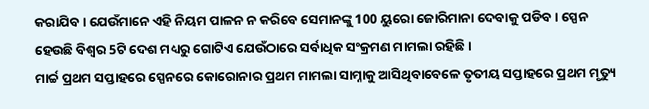କରାଯିବ । ଯେଉଁମାନେ ଏହି ନିୟମ ପାଳନ ନ କରିବେ ସେମାନଙ୍କୁ 100 ୟୁରୋ ଜୋରିମାନା ଦେବାକୁ ପଡିବ। ସ୍ପେନ ହେଉଛି ବିଶ୍ବର 5ଟି ଦେଶ ମଧ୍ୟରୁ ଗୋଟିଏ ଯେଉଁଠାରେ ସର୍ବାଧିକ ସଂକ୍ରମଣ ମାମଲା ରହିଛି ।
ମାର୍ଚ୍ଚ ପ୍ରଥମ ସପ୍ତାହରେ ସ୍ପେନରେ କୋରୋନାର ପ୍ରଥମ ମାମଲା ସାମ୍ନାକୁ ଆସିଥିବାବେଳେ ତୃତୀୟ ସପ୍ତାହରେ ପ୍ରଥମ ମୃତ୍ୟୁ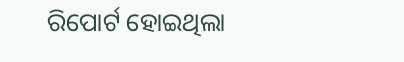ରିପୋର୍ଟ ହୋଇଥିଲା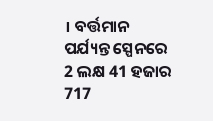। ବର୍ତ୍ତମାନ ପର୍ଯ୍ୟନ୍ତ ସ୍ପେନରେ 2 ଲକ୍ଷ 41 ହଜାର 717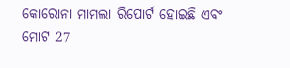କୋରୋନା ମାମଲା ରିପୋର୍ଟ ହୋଇଛି ଏବଂ ମୋଟ 27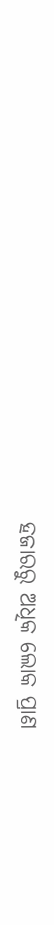ହଜାରରୁ ଅଧିକ ଲୋକ ପ୍ରାଣ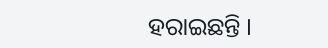ହରାଇଛନ୍ତି ।